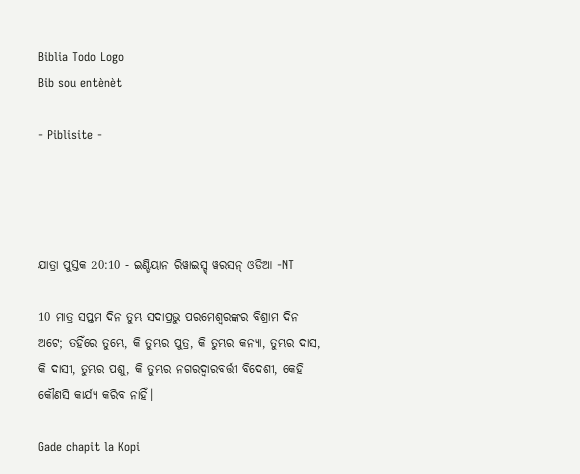Biblia Todo Logo
Bib sou entènèt

- Piblisite -




ଯାତ୍ରା ପୁସ୍ତକ 20:10 - ଇଣ୍ଡିୟାନ ରିୱାଇସ୍ଡ୍ ୱରସନ୍ ଓଡିଆ -NT

10 ମାତ୍ର ସପ୍ତମ ଦିନ ତୁମ୍ଭ ସଦାପ୍ରଭୁ ପରମେଶ୍ୱରଙ୍କର ବିଶ୍ରାମ ଦିନ ଅଟେ; ତହିଁରେ ତୁମ୍ଭେ, କି ତୁମ୍ଭର ପୁତ୍ର, କି ତୁମ୍ଭର କନ୍ୟା, ତୁମ୍ଭର ଦାସ, କି ଦାସୀ, ତୁମ୍ଭର ପଶୁ, କି ତୁମ୍ଭର ନଗରଦ୍ୱାରବର୍ତ୍ତୀ ବିଦେଶୀ, କେହି କୌଣସି କାର୍ଯ୍ୟ କରିବ ନାହିଁ।

Gade chapit la Kopi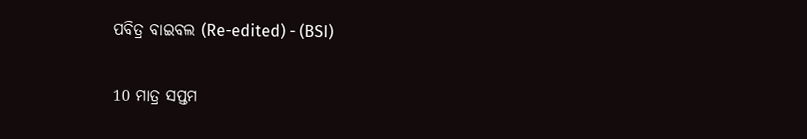ପବିତ୍ର ବାଇବଲ (Re-edited) - (BSI)

10 ମାତ୍ର ସପ୍ତମ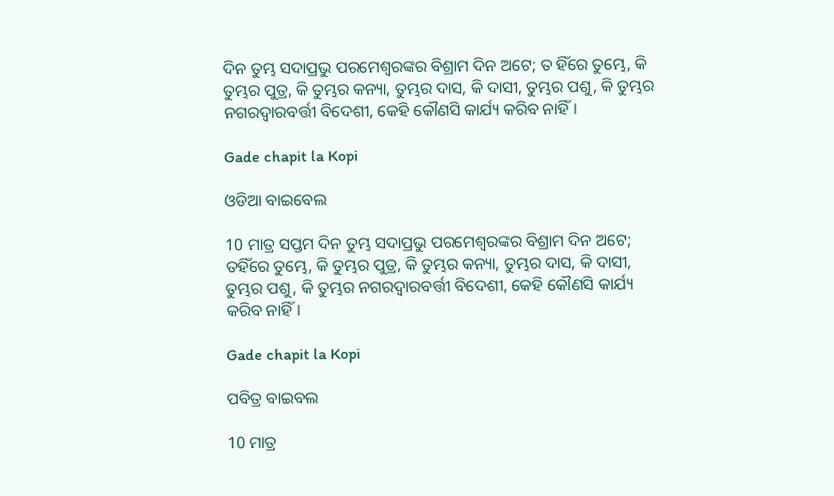ଦିନ ତୁମ୍ଭ ସଦାପ୍ରଭୁ ପରମେଶ୍ଵରଙ୍କର ବିଶ୍ରାମ ଦିନ ଅଟେ; ତ ହିଁରେ ତୁମ୍ଭେ, କି ତୁମ୍ଭର ପୁତ୍ର, କି ତୁମ୍ଭର କନ୍ୟା, ତୁମ୍ଭର ଦାସ, କି ଦାସୀ, ତୁମ୍ଭର ପଶୁ, କି ତୁମ୍ଭର ନଗରଦ୍ଵାରବର୍ତ୍ତୀ ବିଦେଶୀ, କେହି କୌଣସି କାର୍ଯ୍ୟ କରିବ ନାହିଁ।

Gade chapit la Kopi

ଓଡିଆ ବାଇବେଲ

10 ମାତ୍ର ସପ୍ତମ ଦିନ ତୁମ୍ଭ ସଦାପ୍ରଭୁ ପରମେଶ୍ୱରଙ୍କର ବିଶ୍ରାମ ଦିନ ଅଟେ; ତହିଁରେ ତୁମ୍ଭେ, କି ତୁମ୍ଭର ପୁତ୍ର, କି ତୁମ୍ଭର କନ୍ୟା, ତୁମ୍ଭର ଦାସ, କି ଦାସୀ, ତୁମ୍ଭର ପଶୁ, କି ତୁମ୍ଭର ନଗରଦ୍ୱାରବର୍ତ୍ତୀ ବିଦେଶୀ, କେହି କୌଣସି କାର୍ଯ୍ୟ କରିବ ନାହିଁ।

Gade chapit la Kopi

ପବିତ୍ର ବାଇବଲ

10 ମାତ୍ର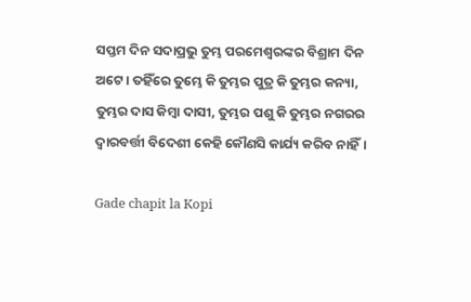ସପ୍ତମ ଦିନ ସଦାପ୍ରଭୁ ତୁମ୍ଭ ପରମେଶ୍ୱରଙ୍କର ବିଶ୍ରାମ ଦିନ ଅଟେ। ତହିଁରେ ତୁମ୍ଭେ କି ତୁମ୍ଭର ପୁତ୍ର କି ତୁମ୍ଭର କନ୍ୟା, ତୁମ୍ଭର ଦାସ କିମ୍ବା ଦାସୀ, ତୁମ୍ଭର ପଶୁ କି ତୁମ୍ଭର ନଗରର ଦ୍ୱାରବର୍ତ୍ତୀ ବିଦେଶୀ କେହି କୌଣସି କାର୍ଯ୍ୟ କରିବ ନାହିଁ।

Gade chapit la Kopi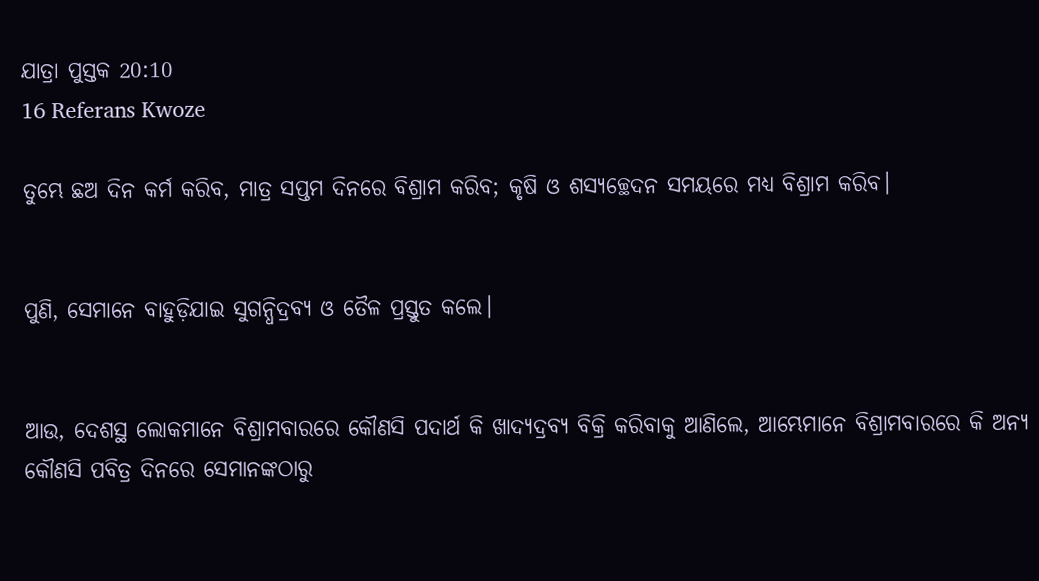ଯାତ୍ରା ପୁସ୍ତକ 20:10
16 Referans Kwoze

ତୁମ୍ଭେ ଛଅ ଦିନ କର୍ମ କରିବ, ମାତ୍ର ସପ୍ତମ ଦିନରେ ବିଶ୍ରାମ କରିବ; କୃଷି ଓ ଶସ୍ୟଚ୍ଛେଦନ ସମୟରେ ମଧ୍ୟ ବିଶ୍ରାମ କରିବ।


ପୁଣି, ସେମାନେ ବାହୁଡ଼ିଯାଇ ସୁଗନ୍ଧିଦ୍ରବ୍ୟ ଓ ତୈଳ ପ୍ରସ୍ତୁତ କଲେ।


ଆଉ, ଦେଶସ୍ଥ ଲୋକମାନେ ବିଶ୍ରାମବାରରେ କୌଣସି ପଦାର୍ଥ କି ଖାଦ୍ୟଦ୍ରବ୍ୟ ବିକ୍ରି କରିବାକୁ ଆଣିଲେ, ଆମ୍ଭେମାନେ ବିଶ୍ରାମବାରରେ କି ଅନ୍ୟ କୌଣସି ପବିତ୍ର ଦିନରେ ସେମାନଙ୍କଠାରୁ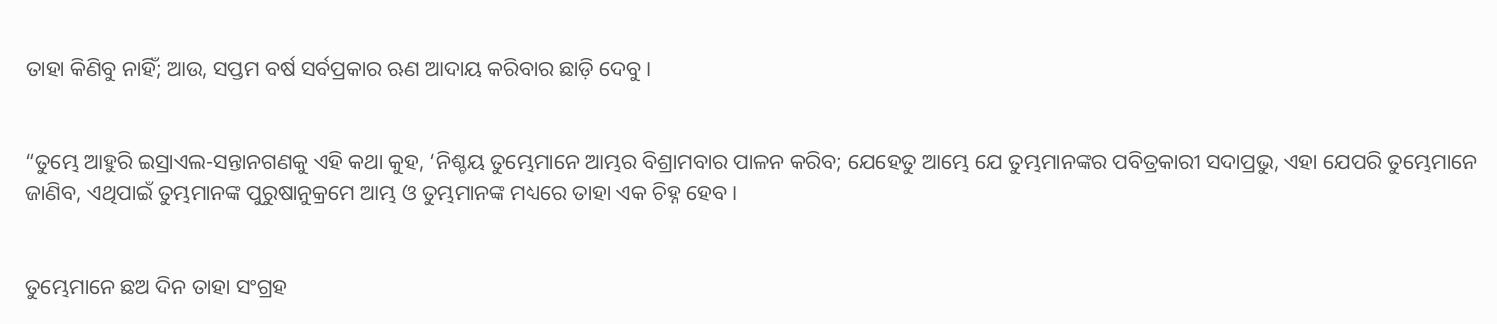ତାହା କିଣିବୁ ନାହିଁ; ଆଉ, ସପ୍ତମ ବର୍ଷ ସର୍ବପ୍ରକାର ଋଣ ଆଦାୟ କରିବାର ଛାଡ଼ି ଦେବୁ।


“ତୁମ୍ଭେ ଆହୁରି ଇସ୍ରାଏଲ-ସନ୍ତାନଗଣକୁ ଏହି କଥା କୁହ, ‘ନିଶ୍ଚୟ ତୁମ୍ଭେମାନେ ଆମ୍ଭର ବିଶ୍ରାମବାର ପାଳନ କରିବ; ଯେହେତୁ ଆମ୍ଭେ ଯେ ତୁମ୍ଭମାନଙ୍କର ପବିତ୍ରକାରୀ ସଦାପ୍ରଭୁ, ଏହା ଯେପରି ତୁମ୍ଭେମାନେ ଜାଣିବ, ଏଥିପାଇଁ ତୁମ୍ଭମାନଙ୍କ ପୁରୁଷାନୁକ୍ରମେ ଆମ୍ଭ ଓ ତୁମ୍ଭମାନଙ୍କ ମଧ୍ୟରେ ତାହା ଏକ ଚିହ୍ନ ହେବ।


ତୁମ୍ଭେମାନେ ଛଅ ଦିନ ତାହା ସଂଗ୍ରହ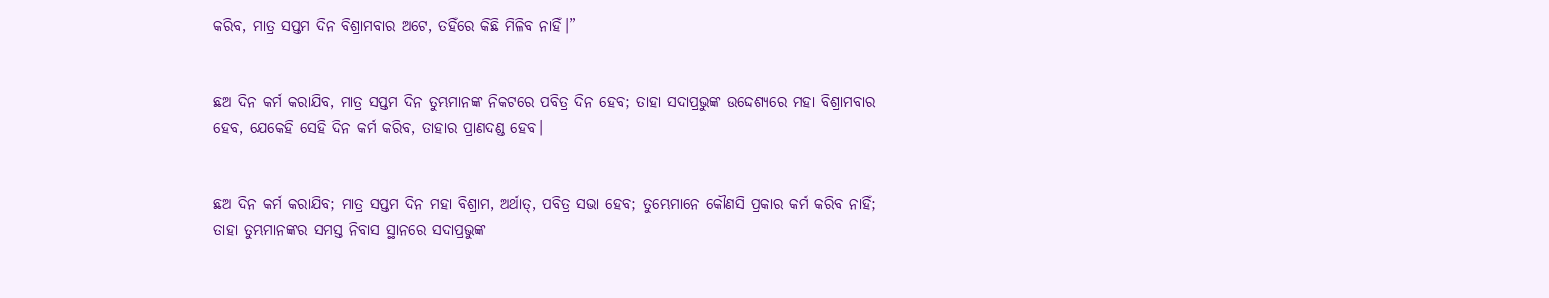କରିବ, ମାତ୍ର ସପ୍ତମ ଦିନ ବିଶ୍ରାମବାର ଅଟେ, ତହିଁରେ କିଛି ମିଳିବ ନାହିଁ।”


ଛଅ ଦିନ କର୍ମ କରାଯିବ, ମାତ୍ର ସପ୍ତମ ଦିନ ତୁମ୍ଭମାନଙ୍କ ନିକଟରେ ପବିତ୍ର ଦିନ ହେବ; ତାହା ସଦାପ୍ରଭୁଙ୍କ ଉଦ୍ଦେଶ୍ୟରେ ମହା ବିଶ୍ରାମବାର ହେବ, ଯେକେହି ସେହି ଦିନ କର୍ମ କରିବ, ତାହାର ପ୍ରାଣଦଣ୍ଡ ହେବ।


ଛଅ ଦିନ କର୍ମ କରାଯିବ; ମାତ୍ର ସପ୍ତମ ଦିନ ମହା ବିଶ୍ରାମ, ଅର୍ଥାତ୍‍, ପବିତ୍ର ସଭା ହେବ; ତୁମ୍ଭେମାନେ କୌଣସି ପ୍ରକାର କର୍ମ କରିବ ନାହିଁ; ତାହା ତୁମ୍ଭମାନଙ୍କର ସମସ୍ତ ନିବାସ ସ୍ଥାନରେ ସଦାପ୍ରଭୁଙ୍କ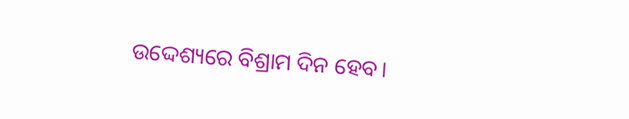ଉଦ୍ଦେଶ୍ୟରେ ବିଶ୍ରାମ ଦିନ ହେବ।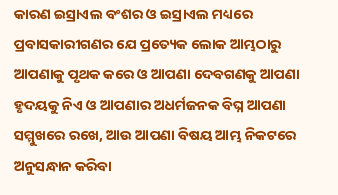କାରଣ ଇସ୍ରାଏଲ ବଂଶର ଓ ଇସ୍ରାଏଲ ମଧ୍ୟରେ ପ୍ରବାସକାରୀଗଣର ଯେ ପ୍ରତ୍ୟେକ ଲୋକ ଆମ୍ଭଠାରୁ ଆପଣାକୁ ପୃଥକ କରେ ଓ ଆପଣା ଦେବଗଣକୁ ଆପଣା ହୃଦୟକୁ ନିଏ ଓ ଆପଣାର ଅଧର୍ମଜନକ ବିଘ୍ନ ଆପଣା ସମ୍ମୁଖରେ ରଖେ, ଆଉ ଆପଣା ବିଷୟ ଆମ୍ଭ ନିକଟରେ ଅନୁସନ୍ଧାନ କରିବା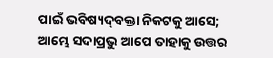ପାଇଁ ଭବିଷ୍ୟଦ୍‍ବକ୍ତା ନିକଟକୁ ଆସେ; ଆମ୍ଭେ ସଦାପ୍ରଭୁ ଆପେ ତାହାକୁ ଉତ୍ତର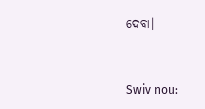ଦେବା।


Swiv nou: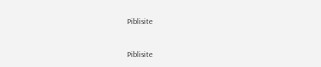Piblisite


Piblisite